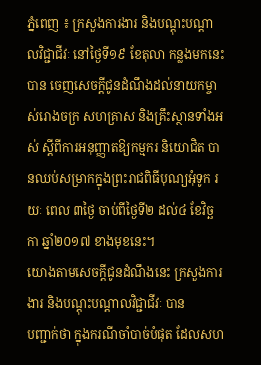ភ្នំពេញ ៖ ក្រសួងការងារ និងបណ្ដុះបណ្ដាលវិជ្ជាជីវៈ នៅថ្ងៃទី១៩ ខែតុលា កន្លងមកនេះ បាន ចេញសេចក្ដីជូនដំណឹងដល់នាយកម្ចាស់រោងចក្រ សហគ្រាស និងគ្រឹះស្ថានទាំងអស់ ស្ដីពីការអនុញ្ញាតឱ្យកម្មករ និយោជិត បានឈប់សម្រាកក្នុងព្រះរាជពិធីបុណ្យអុំទូក រយៈ ពេល ៣ថ្ងៃ ចាប់ពីថ្ងៃទី២ ដល់៤ ខែវិច្ឆកា ឆ្នាំ២០១៧ ខាងមុខនេះ។
យោងតាមសេចក្តីជូនដំណឹងនេះ ក្រសួងការងារ និងបណ្ដុះបណ្ដាលវិជ្ជាជីវៈ បាន
បញ្ជាក់ថា ក្នុងករណីចាំបាច់បំផុត ដែលសហ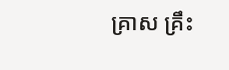គ្រាស គ្រឹះ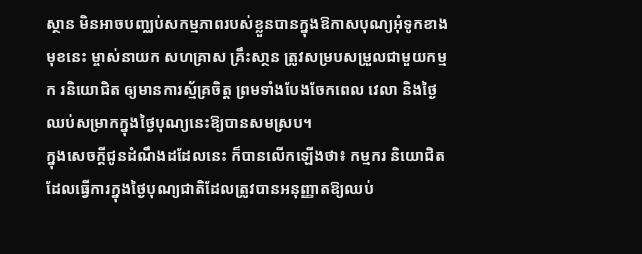ស្ថាន មិនអាចបញ្ឈប់សកម្មភាពរបស់ខ្លួនបានក្នុងឱកាសបុណ្យអុំទូកខាងមុខនេះ ម្ចាស់នាយក សហគ្រាស គ្រឹះសា្ថន ត្រូវសម្របសម្រួលជាមួយកម្មក រនិយោជិត ឲ្យមានការស្ម័គ្រចិត្ត ព្រមទាំងបែងចែកពេល វេលា និងថ្ងៃឈប់សម្រាកក្នុងថ្ងៃបុណ្យនេះឱ្យបានសមស្រប។
ក្នុងសេចក្ដីជូនដំណឹងដដែលនេះ ក៏បានលើកឡើងថា៖ កម្មករ និយោជិតដែលធ្វើការក្នុងថ្ងៃបុណ្យជាតិដែលត្រូវបានអនុញ្ញាតឱ្យឈប់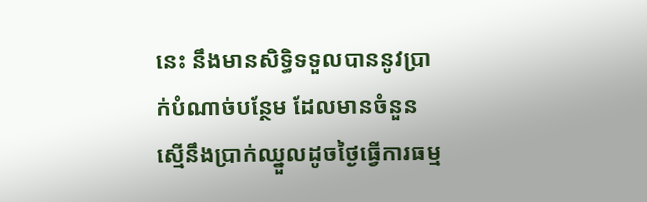នេះ នឹងមានសិទ្ធិទទួលបាននូវប្រាក់បំណាច់បន្ថែម ដែលមានចំនួនស្មើនឹងប្រាក់ឈ្នួលដូចថ្ងៃធ្វើការធម្ម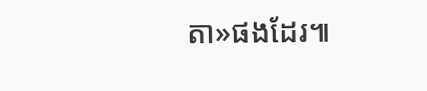តា»ផងដែរ៕